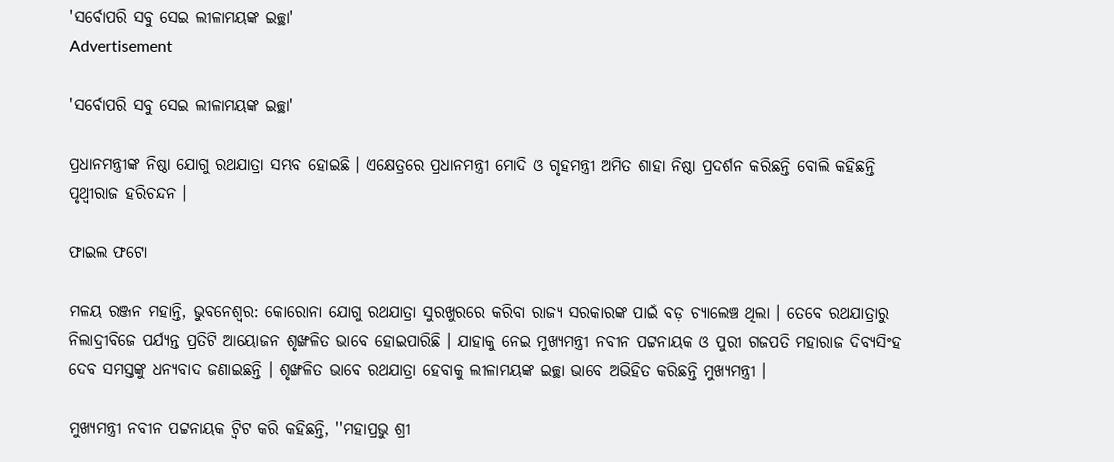'ସର୍ବୋପରି ସବୁ ସେଇ ଲୀଳାମୟଙ୍କ ଇଚ୍ଛା'
Advertisement

'ସର୍ବୋପରି ସବୁ ସେଇ ଲୀଳାମୟଙ୍କ ଇଚ୍ଛା'

ପ୍ରଧାନମନ୍ତ୍ରୀଙ୍କ ନିଷ୍ଠା ଯୋଗୁ ରଥଯାତ୍ରା ସମ୍ଭବ ହୋଇଛି । ଏକ୍ଷେତ୍ରରେ ପ୍ରଧାନମନ୍ତ୍ରୀ ମୋଦି ଓ ଗୃହମନ୍ତ୍ରୀ ଅମିତ ଶାହା ନିଷ୍ଠା ପ୍ରଦର୍ଶନ କରିଛନ୍ତି ବୋଲି କହିଛନ୍ତି ପୃଥ୍ୱୀରାଜ ହରିଚନ୍ଦନ ।

ଫାଇଲ ଫଟୋ

ମଳୟ ରଞ୍ଜନ ମହାନ୍ତି, ଭୁବନେଶ୍ୱର: କୋରୋନା ଯୋଗୁ ରଥଯାତ୍ରା ସୁରଖୁରରେ କରିବା ରାଜ୍ୟ ସରକାରଙ୍କ ପାଇଁ ବଡ଼ ଚ୍ୟାଲେଞ୍ଚ ଥିଲା । ତେବେ ରଥଯାତ୍ରାରୁ ନିଲାଦ୍ରୀବିଜେ ପର୍ଯ୍ୟନ୍ତ ପ୍ରତିଟି ଆୟୋଜନ ଶୃଙ୍ଖଳିତ ଭାବେ ହୋଇପାରିଛି । ଯାହାକୁ ନେଇ ମୁଖ୍ୟମନ୍ତ୍ରୀ ନବୀନ ପଟ୍ଟନାୟକ ଓ ପୁରୀ ଗଜପତି ମହାରାଜ ଦିବ୍ୟସିଂହ ଦେବ ସମସ୍ତଙ୍କୁ ଧନ୍ୟବାଦ ଜଣାଇଛନ୍ତି । ଶୃଙ୍ଖଳିତ ଭାବେ ରଥଯାତ୍ରା ହେବାକୁ ଲୀଳାମୟଙ୍କ ଇଚ୍ଛା ଭାବେ ଅଭିହିତ କରିଛନ୍ତି ମୁଖ୍ୟମନ୍ତ୍ରୀ ।

ମୁଖ୍ୟମନ୍ତ୍ରୀ ନବୀନ ପଟ୍ଟନାୟକ ଟ୍ୱିଟ କରି କହିଛନ୍ତି, ''ମହାପ୍ରଭୁ ଶ୍ରୀ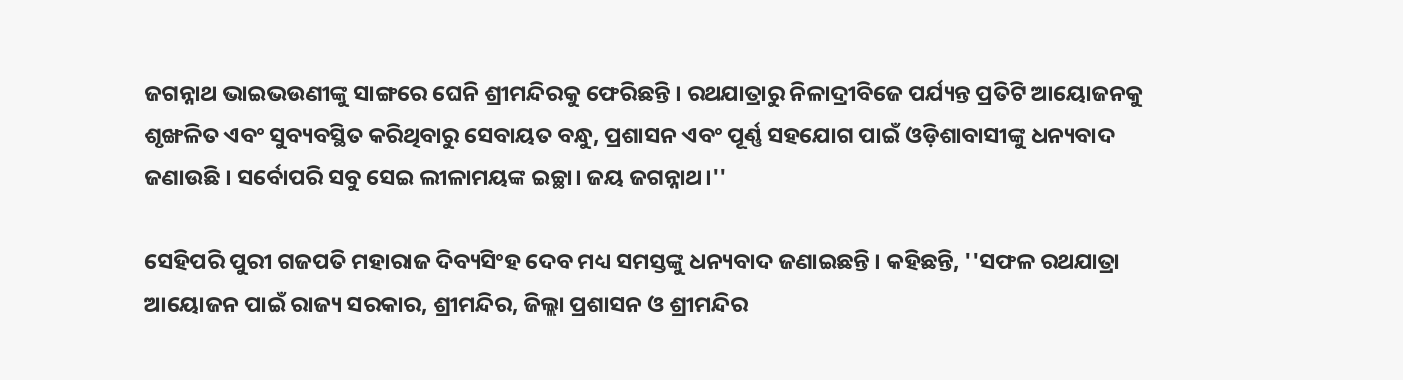ଜଗନ୍ନାଥ ଭାଇଭଉଣୀଙ୍କୁ ସାଙ୍ଗରେ ଘେନି ଶ୍ରୀମନ୍ଦିରକୁ ଫେରିଛନ୍ତି । ରଥଯାତ୍ରାରୁ ନିଳାଦ୍ରୀବିଜେ ପର୍ଯ୍ୟନ୍ତ ପ୍ରତିଟି ଆୟୋଜନକୁ ଶୃଙ୍ଖଳିତ ଏବଂ ସୁବ୍ୟବସ୍ଥିତ କରିଥିବାରୁ ସେବାୟତ ବନ୍ଧୁ, ପ୍ରଶାସନ ଏବଂ ପୂର୍ଣ୍ଣ ସହଯୋଗ ପାଇଁ ଓଡ଼ିଶାବାସୀଙ୍କୁ ଧନ୍ୟବାଦ ଜଣାଉଛି । ସର୍ବୋପରି ସବୁ ସେଇ ଲୀଳାମୟଙ୍କ ଇଚ୍ଛା। ଜୟ ଜଗନ୍ନାଥ।''

ସେହିପରି ପୁରୀ ଗଜପତି ମହାରାଜ ଦିବ୍ୟସିଂହ ଦେବ ମଧ୍ୟ ସମସ୍ତଙ୍କୁ ଧନ୍ୟବାଦ ଜଣାଇଛନ୍ତି । କହିଛନ୍ତି, ''ସଫଳ ରଥଯାତ୍ରା ଆୟୋଜନ ପାଇଁ ରାଜ୍ୟ ସରକାର, ଶ୍ରୀମନ୍ଦିର, ଜିଲ୍ଲା ପ୍ରଶାସନ ଓ ଶ୍ରୀମନ୍ଦିର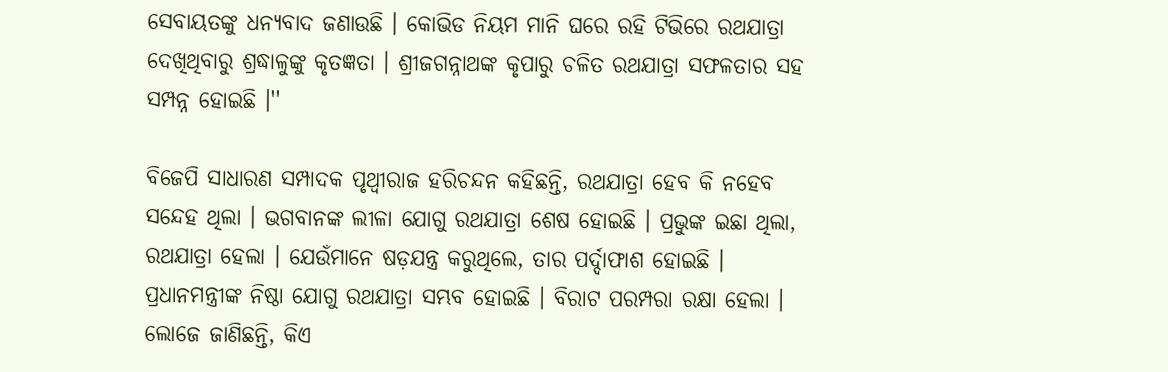ସେବାୟତଙ୍କୁ ଧନ୍ୟବାଦ ଜଣାଉଛି । କୋଭିଡ ନିୟମ ମାନି ଘରେ ରହି ଟିଭିରେ ରଥଯାତ୍ରା ଦେଖିଥିବାରୁ ଶ୍ରଦ୍ଧାଳୁଙ୍କୁ କୃତଜ୍ଞତା । ଶ୍ରୀଜଗନ୍ନାଥଙ୍କ କୃପାରୁ ଚଳିତ ରଥଯାତ୍ରା ସଫଳତାର ସହ ସମ୍ପନ୍ନ ହୋଇଛି ।''

ବିଜେପି ସାଧାରଣ ସମ୍ପାଦକ ପୃଥ୍ୱୀରାଜ ହରିଚନ୍ଦନ କହିଛନ୍ତି, ରଥଯାତ୍ରା ହେବ କି ନହେବ ସନ୍ଦେହ ଥିଲା । ଭଗବାନଙ୍କ ଲୀଳା ଯୋଗୁ ରଥଯାତ୍ରା ଶେଷ ହୋଇଛି । ପ୍ରଭୁଙ୍କ ଇଛା ଥିଲା,  ରଥଯାତ୍ରା ହେଲା । ଯେଉଁମାନେ ଷଡ଼ଯନ୍ତ୍ର କରୁଥିଲେ, ତାର ପର୍ଦ୍ଦାଫାଶ ହୋଇଛି । ପ୍ରଧାନମନ୍ତ୍ରୀଙ୍କ ନିଷ୍ଠା ଯୋଗୁ ରଥଯାତ୍ରା ସମ୍ଭବ ହୋଇଛି । ବିରାଟ ପରମ୍ପରା ରକ୍ଷା ହେଲା । ଲୋଜେ ଜାଣିଛନ୍ତି, କିଏ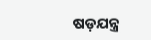ଷଡ଼ଯନ୍ତ୍ର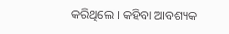କରିଥିଲେ । କହିବା ଆବଶ୍ୟକ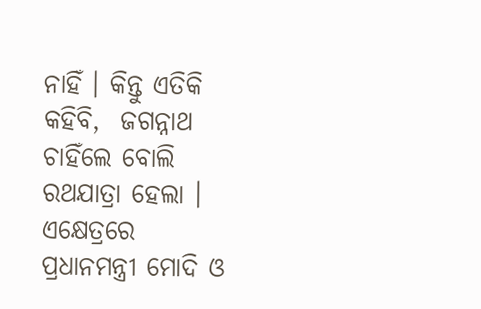ନାହିଁ । କିନ୍ତୁ ଏତିକି କହିବି,  ଜଗନ୍ନାଥ ଚାହିଁଲେ ବୋଲି ରଥଯାତ୍ରା ହେଲା । ଏକ୍ଷେତ୍ରରେ ପ୍ରଧାନମନ୍ତ୍ରୀ ମୋଦି ଓ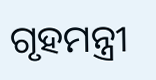ଗୃହମନ୍ତ୍ରୀ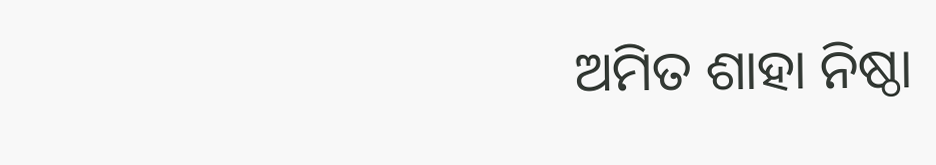ଅମିତ ଶାହା ନିଷ୍ଠା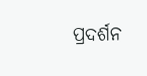ପ୍ରଦର୍ଶନ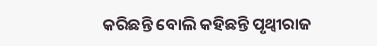କରିଛନ୍ତି ବୋଲି କହିଛନ୍ତି ପୃଥ୍ୱୀରାଜ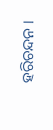ହରିଚନ୍ଦନ ।